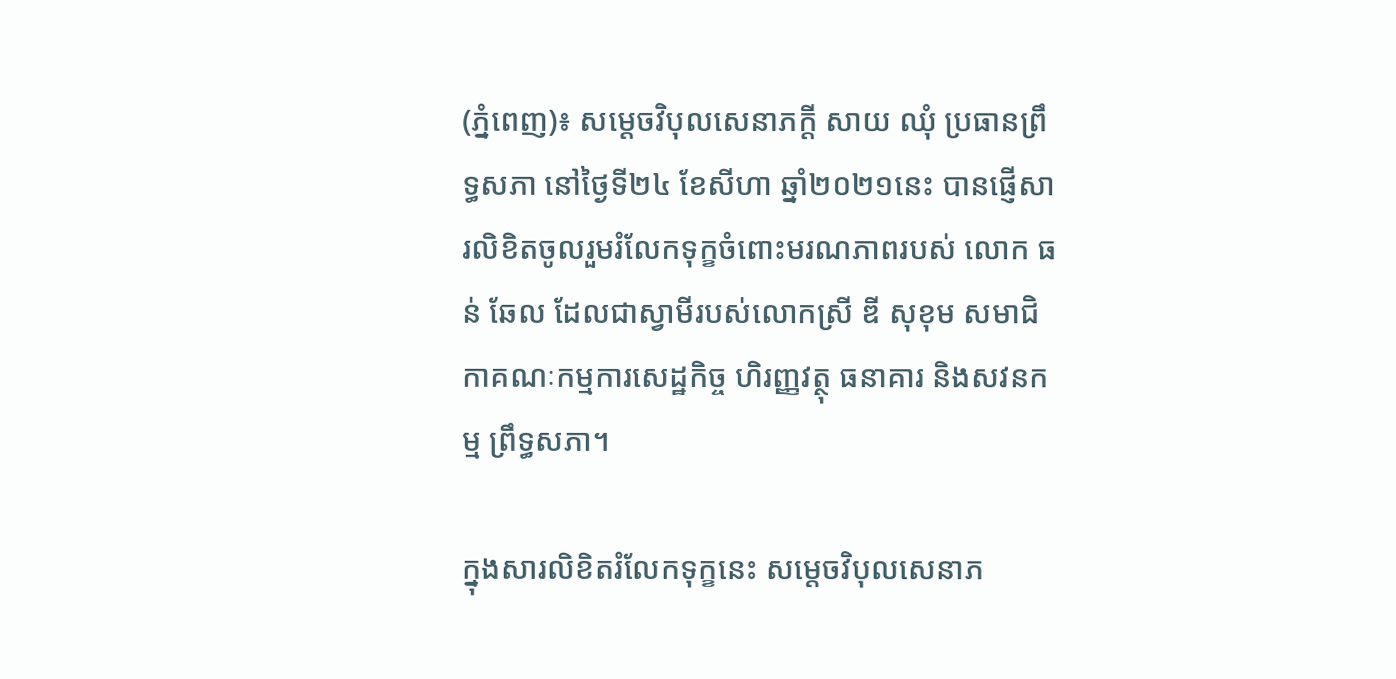(ភ្នំពេញ)៖ សម្តេចវិបុលសេនាភក្តី សាយ ឈុំ ប្រធានព្រឹទ្ធសភា នៅថ្ងៃទី២៤ ខែសីហា ឆ្នាំ២០២១នេះ បានផ្ញើសារលិខិតចូលរួមរំលែកទុក្ខចំពោះមរណភាពរបស់ លោក ធន់ ឆែល ដែលជាស្វាមីរបស់លោកស្រី ឌី សុខុម សមាជិកាគណៈកម្មការសេដ្ឋកិច្ច ហិរញ្ញវត្ថុ ធនាគារ និងសវនកម្ម ព្រឹទ្ធសភា។

ក្នុងសារលិខិតរំលែកទុក្ខនេះ សម្តេចវិបុលសេនាភ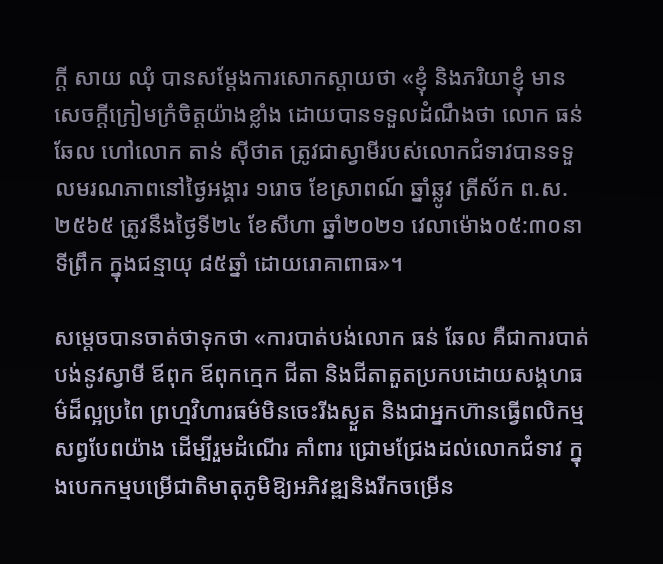ក្តី សាយ ឈុំ បានសម្តែងការសោកស្តាយថា «ខ្ញុំ និងភរិយាខ្ញុំ មានសេចក្តីក្រៀមក្រំចិត្តយ៉ាងខ្លាំង ដោយបានទទួលដំណឹងថា លោក ធន់ ឆែល ហៅលោក តាន់ ស៊ីថាត ត្រូវជាស្វាមីរបស់លោកជំទាវបានទទួលមរណភាពនៅថ្ងៃអង្គារ ១រោច ខែស្រាពណ៍ ឆ្នាំឆ្លូវ ត្រីស័ក ព.ស.២៥៦៥ ត្រូវនឹងថ្ងៃទី២៤ ខែសីហា ឆ្នាំ២០២១ វេលាម៉ោង០៥:៣០នាទីព្រឹក ក្នុងជន្មាយុ ៨៥ឆ្នាំ ដោយរោគាពាធ»។

សម្តេចបានចាត់ថាទុកថា «ការបាត់បង់លោក ធន់ ឆែល គឺជាការបាត់បង់នូវស្វាមី ឪពុក ឪពុកក្មេក ជីតា និងជីតាតួតប្រកបដោយសង្គហធម៌ដ៏ល្អប្រពៃ ព្រហ្មវិហារធម៌មិនចេះរីងស្ងួត និងជាអ្នកហ៊ានធ្វើពលិកម្មសព្វបែពយ៉ាង ដើម្បីរួមដំណើរ គាំពារ ជ្រោមជ្រែងដល់លោកជំទាវ ក្នុងបេកកម្មបម្រើជាតិមាតុភូមិឱ្យអភិវឌ្ឍនិងរីកចម្រើន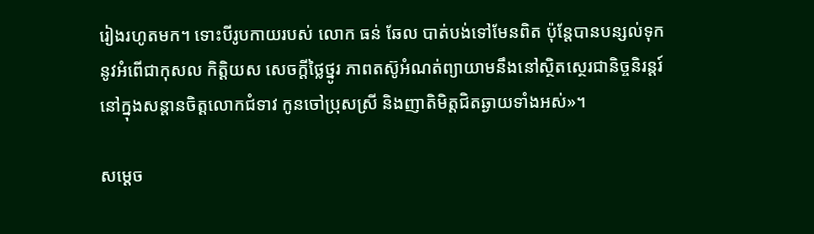រៀងរហូតមក។ ទោះបីរូបកាយរបស់ លោក ធន់ ឆែល បាត់បង់ទៅមែនពិត ប៉ុន្តែបានបន្សល់ទុកនូវអំពើជាកុសល កិត្តិយស សេចក្តីថ្លៃថ្នូរ ភាពតស៊ូអំណត់ព្យាយាមនឹងនៅស្ថិតស្ថេរជានិច្ចនិរន្តរ៍នៅក្នុងសន្តានចិត្តលោកជំទាវ កូនចៅប្រុសស្រី និងញាតិមិត្តជិតឆ្ងាយទាំងអស់»។

សម្តេច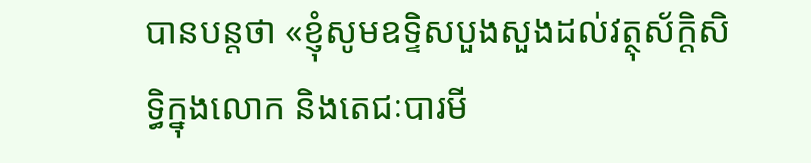បានបន្តថា «ខ្ញុំសូមឧទ្ទិសបួងសួងដល់វត្ថុស័ក្តិសិទ្ធិក្នុងលោក និងតេជៈបារមី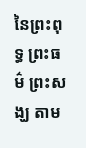នៃព្រះពុទ្ធ ព្រះធម៌ ព្រះសង្ឃ តាម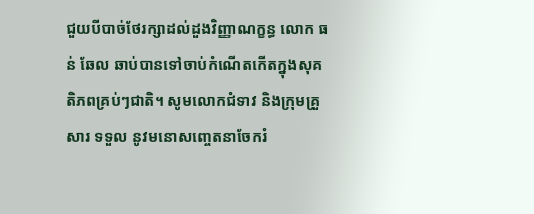ជួយបីបាច់ថែរក្សាដល់ដួងវិញ្ញាណក្ខន្ធ លោក ធន់ ឆែល ឆាប់បានទៅចាប់កំណើតកើតក្នុងសុគតិភពគ្រប់ៗជាតិ។ សូមលោកជំទាវ និងក្រុមគ្រួសារ ទទួល នូវមនោសញ្ចេតនាចែករំ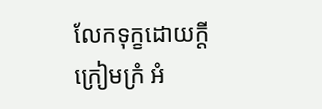លែកទុក្ខដោយក្តីក្រៀមក្រំ អំ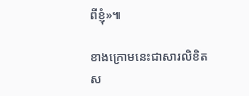ពីខ្ញុំ»៕

ខាងក្រោមនេះជាសារលិខិតស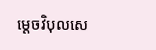ម្តេចវិបុលសេ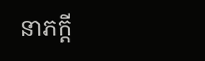នាភក្តី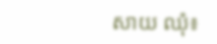សាយ ឈុំ៖